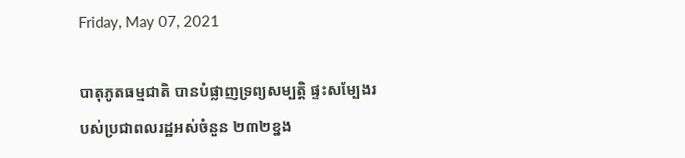Friday, May 07, 2021

បាតុភូតធម្មជាតិ បានបំផ្លាញទ្រព្យសម្បត្តិ ផ្ទះសម្បែងរបស់ប្រជាពលរដ្ឋអស់ចំនួន ២៣២ខ្នង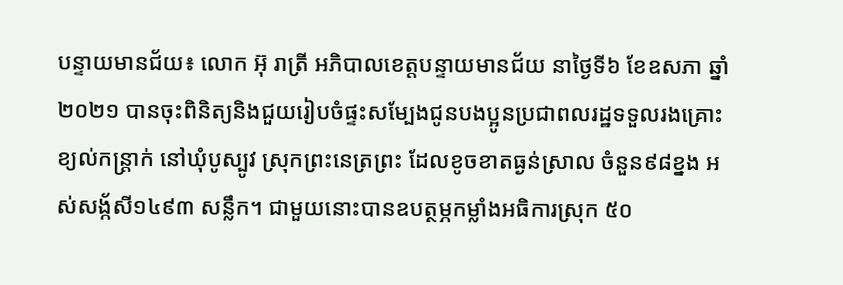បន្ទាយមានជ័យ៖ លោក អ៊ុ រាត្រី អភិបាលខេត្តបន្ទាយមានជ័យ នាថ្ងៃទី៦ ខែឧសភា ឆ្នាំ២០២១ បានចុះពិនិត្យនិងជួយរៀបចំផ្ទះសម្បែងជូនបងប្អូនប្រជាពលរដ្ឋទទួលរងគ្រោះខ្យល់កន្ត្រាក់ នៅឃុំបូស្បូវ ស្រុកព្រះនេត្រព្រះ ដែលខូចខាតធ្ងន់ស្រាល ចំនួន៩៨ខ្នង អស់សង្ក័សី១៤៩៣ សន្លឹក។ ជាមួយនោះបានឧបត្ថម្ភកម្លាំងអធិការស្រុក ៥០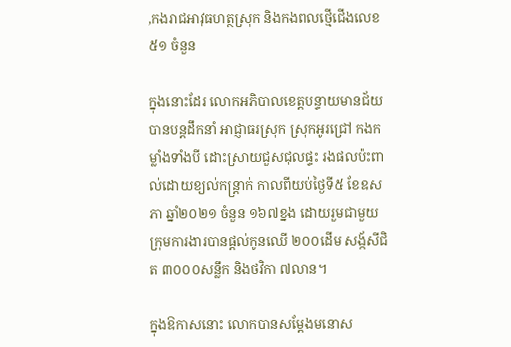,កងរាជអាវុធហត្ថស្រុក និងកងពលថ្មើជើងលេខ៥១ ចំនួន

ក្នុងនោះដែរ លោកអភិបាលខេត្តបន្ទាយមានជ័យ បានបន្តដឹកនាំ អាជ្ញាធរស្រុក ស្រុកអូរជ្រៅ កងកម្លាំងទាំងបី ដោះស្រាយជួសជុលផ្ទះ រងផលប៉ះពាល់ដោយខ្យល់កន្ត្រាក់ កាលពីយប់ថ្ងៃទី៥ ខែឧសភា ឆ្នាំ២០២១ ចំនួន ១៦៧ខ្នង ដោយរួមជាមួយក្រុមការងារបានផ្តល់កូនឈើ ២០០ដើម សង្ក័សីជិត ៣០០០សន្លឹក និងថវិកា ៧លាន។

ក្នុងឱកាសនោះ លោកបានសម្តែងមនោស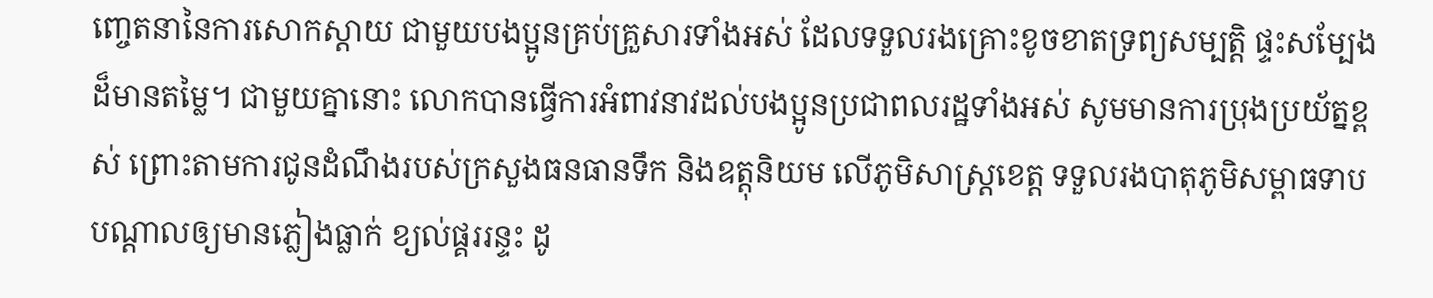ញ្ចេតនានៃការសោកស្តាយ ជាមួយបងប្អូនគ្រប់គ្រួសារទាំងអស់ ដែលទទួលរងគ្រោះខូចខាតទ្រព្យសម្បត្តិ ផ្ទះសម្បែងដ៏មានតម្លៃ។ ជាមួយគ្នានោះ លោកបានធ្វើការអំពាវនាវដល់បងប្អូនប្រជាពលរដ្ឋទាំងអស់ សូមមានការប្រុងប្រយ័ត្នខ្ពស់ ព្រោះតាមការជូនដំណឹងរបស់ក្រសួងធនធានទឹក និងឧត្តុនិយម លើភូមិសាស្ត្រខេត្ត ទទួលរងបាតុភូមិសម្ពាធទាប បណ្តាលឲ្យមានភ្លៀងធ្លាក់ ខ្យល់ផ្គររន្ទះ ដូ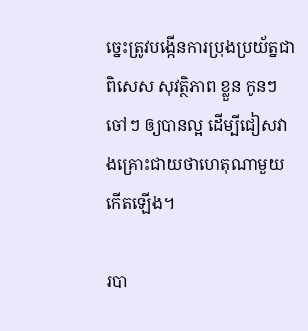ច្នេះត្រូវបង្កើនការប្រុងប្រយ័ត្នជាពិសេស សុវត្ថិភាព ខ្លួន កូនៗចៅៗ ឲ្យបានល្អ ដើម្បីជៀសវាងគ្រោះជាយថាហេតុណាមួយកើតឡើង។

របា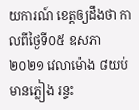យការណ៍ ខេត្តឲ្យដឹងថា កាលពីថ្ងៃទី០៥ ឧសភា ២០២១ វេលាម៉ោង ៨យប់ មានភ្លៀង រន្ទះ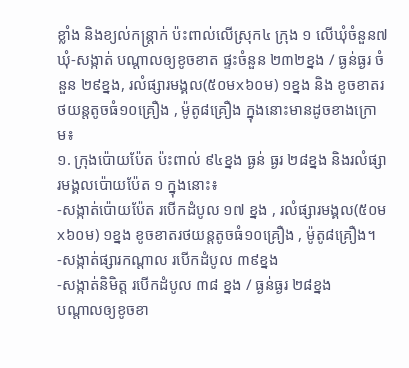ខ្លាំង និងខ្យល់កន្ត្រាក់ ប៉ះពាល់លើស្រុក៤ ក្រុង ១ លើឃុំចំនួន៧ឃុំ-សង្កាត់ បណ្តាលឲ្យខូចខាត ផ្ទះចំនួន ២៣២ខ្នង / ធ្ងន់ធ្ងរ ចំនួន ២៩ខ្នង, រលំផ្សារមង្គល(៥០មx៦០ម) ១ខ្នង និង ខូចខាតរថយន្តតូចធំ១០គ្រឿង , ម៉ូតូ៨គ្រឿង ក្នុងនោះមានដូចខាងក្រោម៖
១. ក្រុងប៉ោយប៉ែត ប៉ះពាល់ ៩៤ខ្នង ធ្ងន់ ធ្ងរ ២៨ខ្នង និងរលំផ្សារមង្គលប៉ោយប៉ែត ១ ក្នុងនោះ៖
-សង្កាត់ប៉ោយប៉ែត របើកដំបូល ១៧ ខ្នង , រលំផ្សារមង្គល(៥០មx៦០ម) ១ខ្នង ខូចខាតរថយន្តតូចធំ១០គ្រឿង , ម៉ូតូ៨គ្រឿង។
-សង្កាត់ផ្សារកណ្តាល របើកដំបូល ៣៩ខ្នង
-សង្កាត់និមិត្ត របើកដំបូល ៣៨ ខ្នង / ធ្ងន់ធ្ងរ ២៨ខ្នង
បណ្តាលឲ្យខូចខា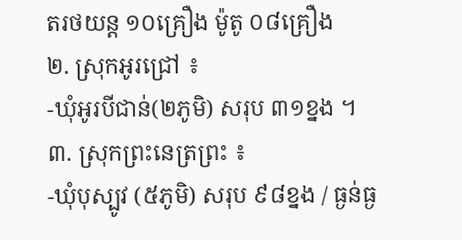តរថយន្ត ១០គ្រឿង ម៉ូតូ ០៨គ្រឿង
២. ស្រុកអូរជ្រៅ ៖
-ឃុំអូរបីជាន់(២ភូមិ) សរុប ៣១ខ្នង ។
៣. ស្រុកព្រះនេត្រព្រះ ៖
-ឃុំបុស្បូវ (៥ភូមិ) សរុប ៩៨ខ្នង / ធ្ងន់ធ្ង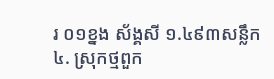រ ០១ខ្នង ស័ង្គសី ១.៤៩៣សន្លឹក
៤. ស្រុកថ្មពួក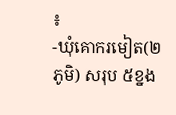៖
-ឃុំគោករមៀត(២ភូមិ) សរុប ៥ខ្នង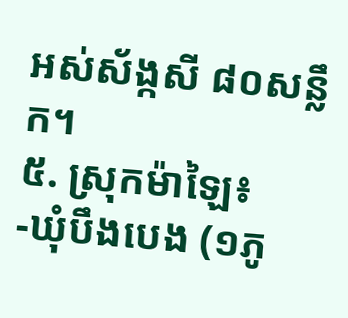អស់ស័ង្កសី ៨០សន្លឹក។
៥. ស្រុកម៉ាឡៃ៖
-ឃុំបឹងបេង (១ភូ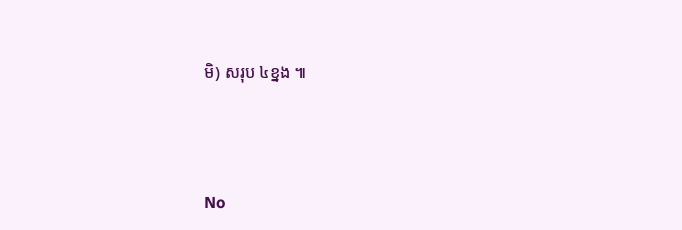មិ) សរុប ៤ខ្នង ៕




No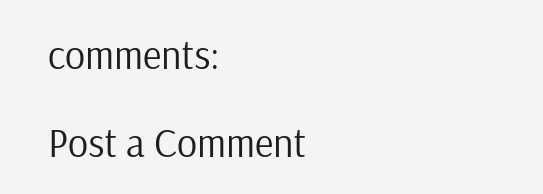comments:

Post a Comment